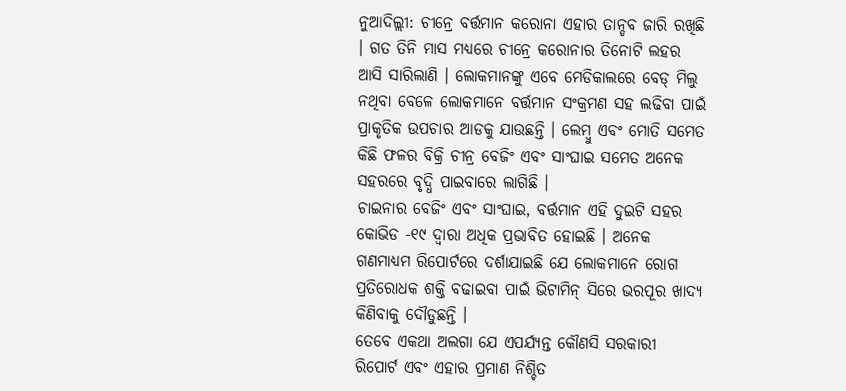ନୁଆଦିଲ୍ଲୀ: ଚୀନ୍ରେ ବର୍ତ୍ତମାନ କରୋନା ଏହାର ତାନ୍ଡବ ଜାରି ରଖିଛି । ଗତ ତିନି ମାସ ମଧ୍ୟରେ ଚୀନ୍ରେ କରୋନାର ତିନୋଟି ଲହର ଆସି ସାରିଲାଣି । ଲୋକମାନଙ୍କୁ ଏବେ ମେଡିକାଲରେ ବେଡ୍ ମିଲୁ ନଥିବା ବେଳେ ଲୋକମାନେ ବର୍ତ୍ତମାନ ସଂକ୍ରମଣ ସହ ଲଢିବା ପାଇଁ ପ୍ରାକୃତିକ ଉପଚାର ଆଡକୁ ଯାଉଛନ୍ତି । ଲେମ୍ବୁ ଏବଂ ମୋତି ସମେତ କିଛି ଫଳର ବିକ୍ରି ଚୀନ୍ର ବେଜିଂ ଏବଂ ସାଂଘାଇ ସମେତ ଅନେକ ସହରରେ ବୃଦ୍ଧି ପାଇବାରେ ଲାଗିଛି ।
ଚାଇନାର ବେଜିଂ ଏବଂ ସାଂଘାଇ, ବର୍ତ୍ତମାନ ଏହି ଦୁଇଟି ସହର କୋଭିଡ -୧୯ ଦ୍ୱାରା ଅଧିକ ପ୍ରଭାବିତ ହୋଇଛି । ଅନେକ ଗଣମାଧ୍ୟମ ରିପୋର୍ଟରେ ଦର୍ଶାଯାଇଛି ଯେ ଲୋକମାନେ ରୋଗ ପ୍ରତିରୋଧକ ଶକ୍ତି ବଢାଇବା ପାଇଁ ଭିଟାମିନ୍ ସିରେ ଭରପୂର ଖାଦ୍ୟ କିଣିବାକୁ ଦୌଡୁଛନ୍ତି ।
ତେବେ ଏକଥା ଅଲଗା ଯେ ଏପର୍ଯ୍ୟନ୍ତ କୌଣସି ସରକାରୀ ରିପୋର୍ଟ ଏବଂ ଏହାର ପ୍ରମାଣ ନିଶ୍ଚିତ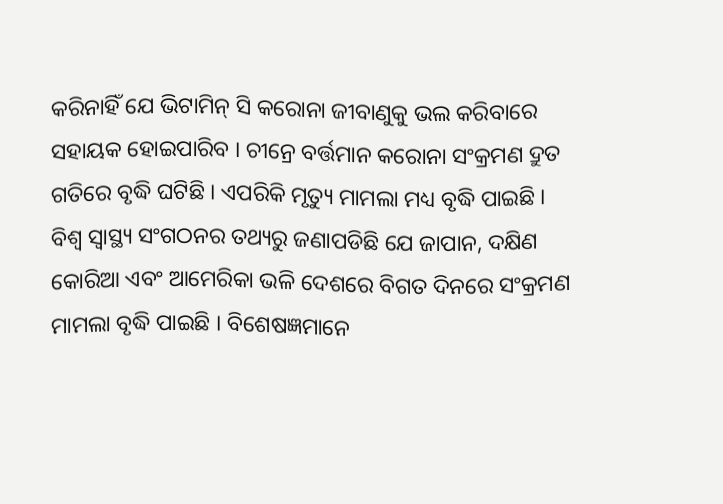କରିନାହିଁ ଯେ ଭିଟାମିନ୍ ସି କରୋନା ଜୀବାଣୁକୁ ଭଲ କରିବାରେ ସହାୟକ ହୋଇପାରିବ । ଚୀନ୍ରେ ବର୍ତ୍ତମାନ କରୋନା ସଂକ୍ରମଣ ଦ୍ରୁତ ଗତିରେ ବୃଦ୍ଧି ଘଟିଛି । ଏପରିକି ମୃତ୍ୟୁ ମାମଲା ମଧ୍ୟ ବୃଦ୍ଧି ପାଇଛି । ବିଶ୍ୱ ସ୍ୱାସ୍ଥ୍ୟ ସଂଗଠନର ତଥ୍ୟରୁ ଜଣାପଡିଛି ଯେ ଜାପାନ, ଦକ୍ଷିଣ କୋରିଆ ଏବଂ ଆମେରିକା ଭଳି ଦେଶରେ ବିଗତ ଦିନରେ ସଂକ୍ରମଣ ମାମଲା ବୃଦ୍ଧି ପାଇଛି । ବିଶେଷଜ୍ଞମାନେ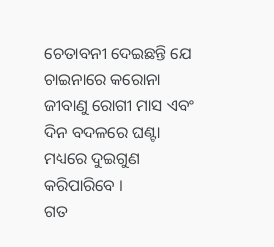ଚେତାବନୀ ଦେଇଛନ୍ତି ଯେ ଚାଇନାରେ କରୋନା ଜୀବାଣୁ ରୋଗୀ ମାସ ଏବଂ ଦିନ ବଦଳରେ ଘଣ୍ଟା ମଧ୍ୟରେ ଦୁଇଗୁଣ କରିପାରିବେ ।
ଗତ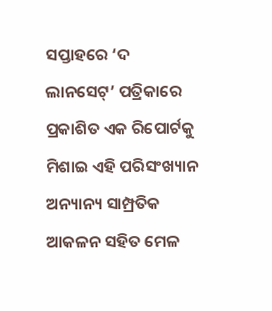ସପ୍ତାହରେ ‘ଦ ଲାନସେଟ୍’ ପତ୍ରିକାରେ ପ୍ରକାଶିତ ଏକ ରିପୋର୍ଟକୁ ମିଶାଇ ଏହି ପରିସଂଖ୍ୟାନ ଅନ୍ୟାନ୍ୟ ସାମ୍ପ୍ରତିକ ଆକଳନ ସହିତ ମେଳ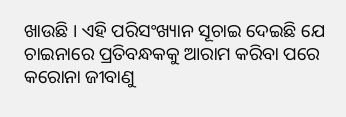ଖାଉଛି । ଏହି ପରିସଂଖ୍ୟାନ ସୂଚାଇ ଦେଇଛି ଯେ ଚାଇନାରେ ପ୍ରତିବନ୍ଧକକୁ ଆରାମ କରିବା ପରେ କରୋନା ଜୀବାଣୁ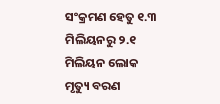ସଂକ୍ରମଣ ହେତୁ ୧.୩ ମିଲିୟନରୁ ୨.୧ ମିଲିୟନ ଲୋକ ମୃତ୍ୟୁ ବରଣ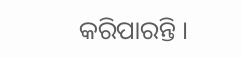କରିପାରନ୍ତି ।